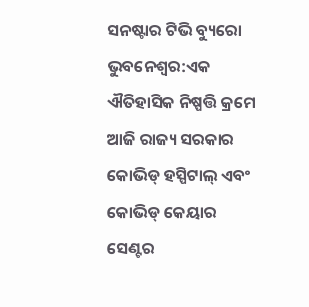ସନଷ୍ଟାର ଟିଭି ବ୍ୟୁରୋ
ଭୁବନେଶ୍ୱର:ଏକ ଐତିହାସିକ ନିଷ୍ପତ୍ତି କ୍ରମେ ଆଜି ରାଜ୍ୟ ସରକାର କୋଭିଡ୍ ହସ୍ପିଟାଲ୍ ଏବଂ କୋଭିଡ୍ କେୟାର ସେଣ୍ଟର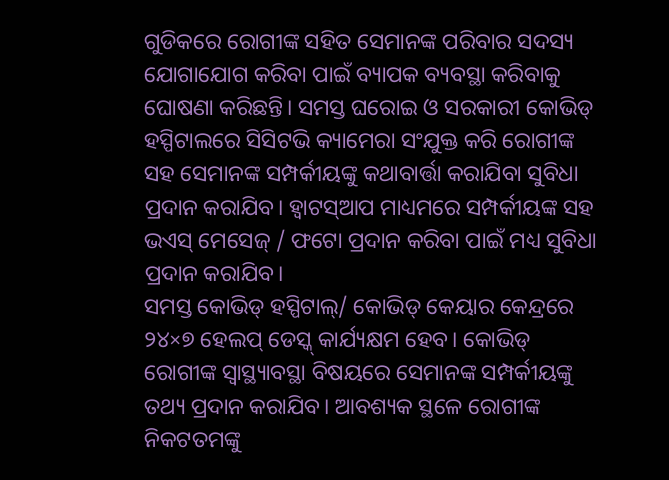ଗୁଡିକରେ ରୋଗୀଙ୍କ ସହିତ ସେମାନଙ୍କ ପରିବାର ସଦସ୍ୟ ଯୋଗାଯୋଗ କରିବା ପାଇଁ ବ୍ୟାପକ ବ୍ୟବସ୍ଥା କରିବାକୁ ଘୋଷଣା କରିଛନ୍ତି। ସମସ୍ତ ଘରୋଇ ଓ ସରକାରୀ କୋଭିଡ୍ ହସ୍ପିଟାଲରେ ସିସିଟଭି କ୍ୟାମେରା ସଂଯୁକ୍ତ କରି ରୋଗୀଙ୍କ ସହ ସେମାନଙ୍କ ସମ୍ପର୍କୀୟଙ୍କୁ କଥାବାର୍ତ୍ତା କରାଯିବା ସୁବିଧା ପ୍ରଦାନ କରାଯିବ। ହ୍ବାଟସ୍ଆପ ମାଧ୍ୟମରେ ସମ୍ପର୍କୀୟଙ୍କ ସହ ଭଏସ୍ ମେସେଜ୍ / ଫଟୋ ପ୍ରଦାନ କରିବା ପାଇଁ ମଧ୍ୟ ସୁବିଧା ପ୍ରଦାନ କରାଯିବ।
ସମସ୍ତ କୋଭିଡ୍ ହସ୍ପିଟାଲ୍/ କୋଭିଡ୍ କେୟାର କେନ୍ଦ୍ରରେ ୨୪×୭ ହେଲପ୍ ଡେସ୍କ୍ କାର୍ଯ୍ୟକ୍ଷମ ହେବ। କୋଭିଡ୍ ରୋଗୀଙ୍କ ସ୍ବାସ୍ଥ୍ୟାବସ୍ଥା ବିଷୟରେ ସେମାନଙ୍କ ସମ୍ପର୍କୀୟଙ୍କୁ ତଥ୍ୟ ପ୍ରଦାନ କରାଯିବ। ଆବଶ୍ୟକ ସ୍ଥଳେ ରୋଗୀଙ୍କ ନିକଟତମଙ୍କୁ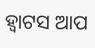ହ୍ବାଟସ ଆପ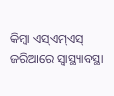କିମ୍ବା ଏସ୍ଏମ୍ଏସ୍ ଜରିଆରେ ସ୍ବାସ୍ଥ୍ୟାବସ୍ଥା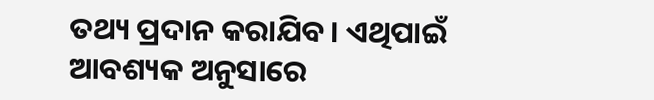ତଥ୍ୟ ପ୍ରଦାନ କରାଯିବ। ଏଥିପାଇଁ ଆବଶ୍ୟକ ଅନୁସାରେ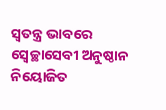ସ୍ବତନ୍ତ୍ର ଭାବରେ ସ୍ବେଚ୍ଛାସେବୀ ଅନୁଷ୍ଠାନ ନିୟୋଜିତ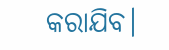କରାଯିବ।